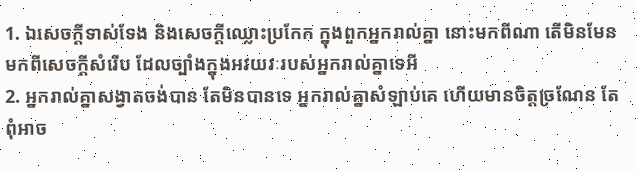1. ឯសេចក្ដីទាស់ទែង និងសេចក្ដីឈ្លោះប្រកែក ក្នុងពួកអ្នករាល់គ្នា នោះមកពីណា តើមិនមែនមកពីសេចក្ដីសំរើប ដែលច្បាំងក្នុងអវយវៈរបស់អ្នករាល់គ្នាទេអី
2. អ្នករាល់គ្នាសង្វាតចង់បាន តែមិនបានទេ អ្នករាល់គ្នាសំឡាប់គេ ហើយមានចិត្តច្រណែន តែពុំអាច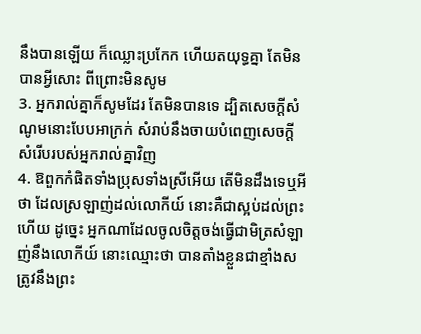នឹងបានឡើយ ក៏ឈ្លោះប្រកែក ហើយតយុទ្ធគ្នា តែមិនបានអ្វីសោះ ពីព្រោះមិនសូម
3. អ្នករាល់គ្នាក៏សូមដែរ តែមិនបានទេ ដ្បិតសេចក្ដីសំណូមនោះបែបអាក្រក់ សំរាប់នឹងចាយបំពេញសេចក្ដីសំរើបរបស់អ្នករាល់គ្នាវិញ
4. ឱពួកកំផិតទាំងប្រុសទាំងស្រីអើយ តើមិនដឹងទេឬអីថា ដែលស្រឡាញ់ដល់លោកីយ៍ នោះគឺជាស្អប់ដល់ព្រះហើយ ដូច្នេះ អ្នកណាដែលចូលចិត្តចង់ធ្វើជាមិត្រសំឡាញ់នឹងលោកីយ៍ នោះឈ្មោះថា បានតាំងខ្លួនជាខ្មាំងសត្រូវនឹងព្រះ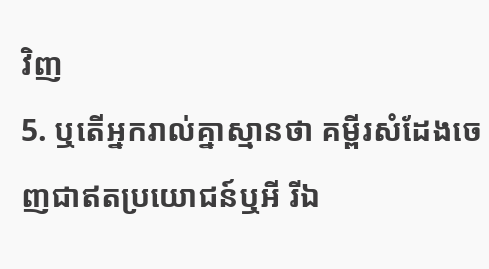វិញ
5. ឬតើអ្នករាល់គ្នាស្មានថា គម្ពីរសំដែងចេញជាឥតប្រយោជន៍ឬអី រីឯ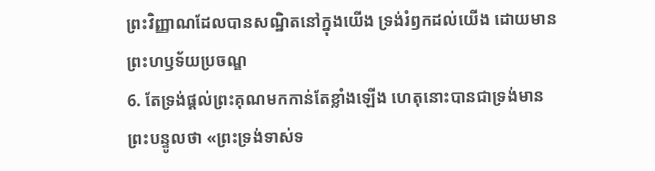ព្រះវិញ្ញាណដែលបានសណ្ឋិតនៅក្នុងយើង ទ្រង់រំឭកដល់យើង ដោយមានព្រះហឫទ័យប្រចណ្ឌ
6. តែទ្រង់ផ្តល់ព្រះគុណមកកាន់តែខ្លាំងឡើង ហេតុនោះបានជាទ្រង់មានព្រះបន្ទូលថា «ព្រះទ្រង់ទាស់ទ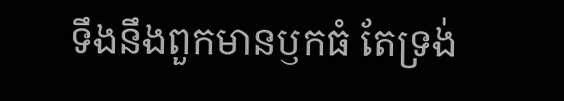ទឹងនឹងពួកមានឫកធំ តែទ្រង់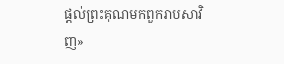ផ្តល់ព្រះគុណមកពួករាបសាវិញ»